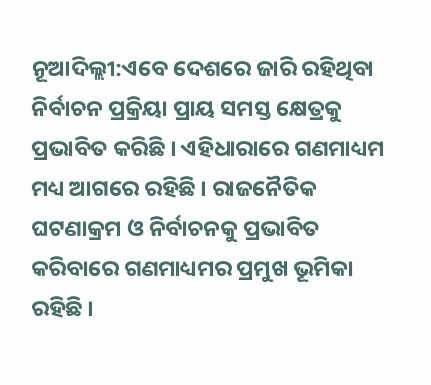ନୂଆଦିଲ୍ଲୀ:ଏବେ ଦେଶରେ ଜାରି ରହିଥିବା ନିର୍ବାଚନ ପ୍ରକ୍ରିୟା ପ୍ରାୟ ସମସ୍ତ କ୍ଷେତ୍ରକୁ ପ୍ରଭାବିତ କରିଛି । ଏହିଧାରାରେ ଗଣମାଧ୍ୟମ ମଧ୍ୟ ଆଗରେ ରହିଛି । ରାଜନୈତିକ ଘଟଣାକ୍ରମ ଓ ନିର୍ବାଚନକୁ ପ୍ରଭାବିତ କରିବାରେ ଗଣମାଧ୍ୟମର ପ୍ରମୁଖ ଭୂମିକା ରହିଛି ।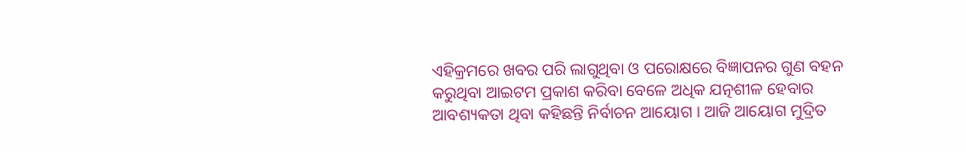ଏହିକ୍ରମରେ ଖବର ପରି ଲାଗୁଥିବା ଓ ପରୋକ୍ଷରେ ବିଜ୍ଞାପନର ଗୁଣ ବହନ କରୁଥିବା ଆଇଟମ ପ୍ରକାଶ କରିବା ବେଳେ ଅଧିକ ଯତ୍ନଶୀଳ ହେବାର ଆବଶ୍ୟକତା ଥିବା କହିଛନ୍ତି ନିର୍ବାଚନ ଆୟୋଗ । ଆଜି ଆୟୋଗ ମୁଦ୍ରିତ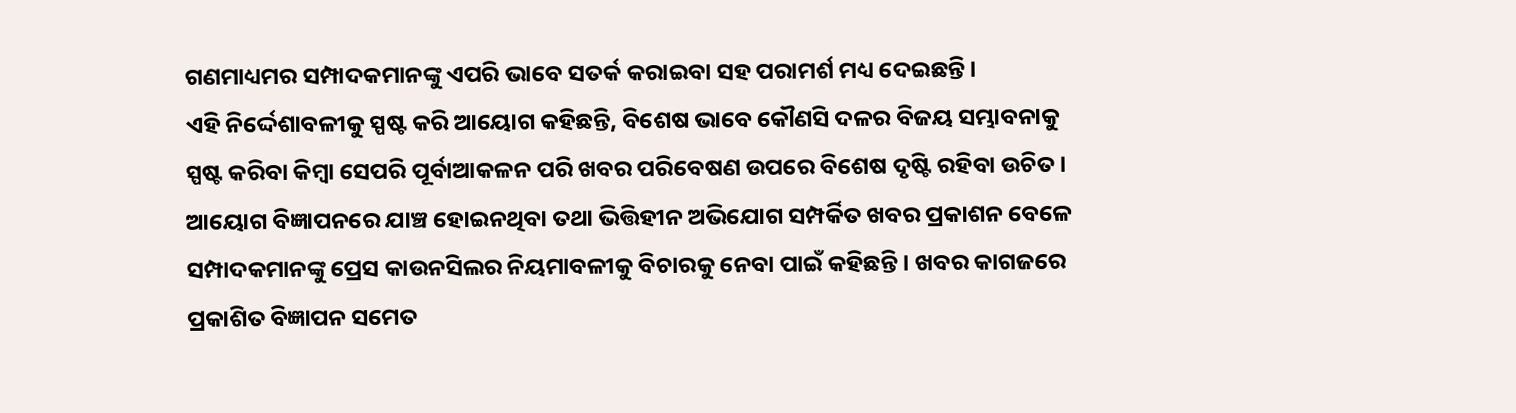ଗଣମାଧ୍ୟମର ସମ୍ପାଦକମାନଙ୍କୁ ଏପରି ଭାବେ ସତର୍କ କରାଇବା ସହ ପରାମର୍ଶ ମଧ୍ୟ ଦେଇଛନ୍ତି ।
ଏହି ନିର୍ଦ୍ଦେଶାବଳୀକୁ ସ୍ପଷ୍ଟ କରି ଆୟୋଗ କହିଛନ୍ତି, ବିଶେଷ ଭାବେ କୌଣସି ଦଳର ବିଜୟ ସମ୍ଭାବନାକୁ ସ୍ପଷ୍ଟ କରିବା କିମ୍ବା ସେପରି ପୂର୍ବାଆକଳନ ପରି ଖବର ପରିବେଷଣ ଉପରେ ବିଶେଷ ଦୃଷ୍ଟି ରହିବା ଉଚିତ । ଆୟୋଗ ବିଜ୍ଞାପନରେ ଯାଞ୍ଚ ହୋଇନଥିବା ତଥା ଭିତ୍ତିହୀନ ଅଭିଯୋଗ ସମ୍ପର୍କିତ ଖବର ପ୍ରକାଶନ ବେଳେ ସମ୍ପାଦକମାନଙ୍କୁ ପ୍ରେସ କାଉନସିଲର ନିୟମାବଳୀକୁ ବିଚାରକୁ ନେବା ପାଇଁ କହିଛନ୍ତି । ଖବର କାଗଜରେ ପ୍ରକାଶିତ ବିଜ୍ଞାପନ ସମେତ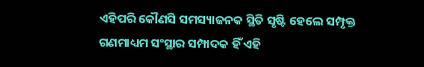ଏହିପରି କୌଣସି ସମସ୍ୟାଜନକ ସ୍ଥିତି ସୃଷ୍ଟି ହେଲେ ସମ୍ପୃକ୍ତ ଗଣମାଧ୍ୟମ ସଂସ୍ଥାର ସମ୍ପାଦକ ହିଁ ଏହି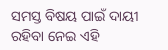ସମସ୍ତ ବିଷୟ ପାଇଁ ଦାୟୀ ରହିବା ନେଇ ଏହି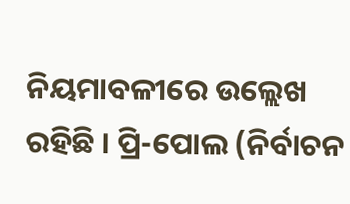ନିୟମାବଳୀରେ ଉଲ୍ଲେଖ ରହିଛି । ପ୍ରି-ପୋଲ (ନିର୍ବାଚନ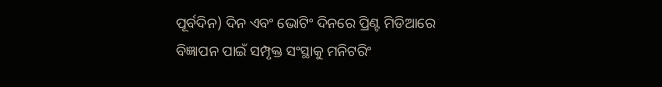ପୂର୍ବଦିନ) ଦିନ ଏବଂ ଭୋଟିଂ ଦିନରେ ପ୍ରିଣ୍ଟ ମିଡିଆରେ ବିଜ୍ଞାପନ ପାଇଁ ସମ୍ପୃକ୍ତ ସଂସ୍ଥାକୁ ମନିଟରିଂ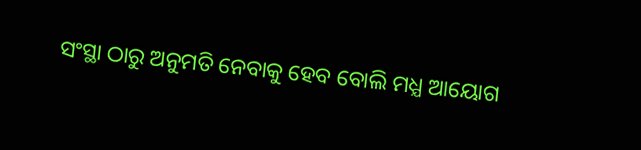ସଂସ୍ଥା ଠାରୁ ଅନୁମତି ନେବାକୁ ହେବ ବୋଲି ମଧ୍ଯ ଆୟୋଗ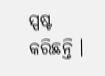ସ୍ପଷ୍ଟ କରିଛନ୍ତି ।